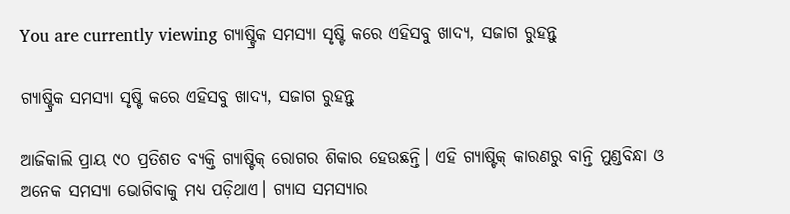You are currently viewing ଗ୍ୟାଷ୍ଟ୍ରିକ ସମସ୍ୟା ସୃଷ୍ଟି କରେ ଏହିସବୁ ଖାଦ୍ୟ, ସଜାଗ ରୁହନ୍ତୁ

ଗ୍ୟାଷ୍ଟ୍ରିକ ସମସ୍ୟା ସୃଷ୍ଟି କରେ ଏହିସବୁ ଖାଦ୍ୟ, ସଜାଗ ରୁହନ୍ତୁ

ଆଜିକାଲି ପ୍ରାୟ ୯୦ ପ୍ରତିଶତ ବ୍ୟକ୍ତି ଗ୍ୟାଷ୍ଟିକ୍ ରୋଗର ଶିକାର ହେଉଛନ୍ତି। ଏହି ଗ୍ୟାଷ୍ଟିକ୍ କାରଣରୁ ବାନ୍ତି ମୁଣ୍ଡବିନ୍ଧା ଓ ଅନେକ ସମସ୍ୟା ଭୋଗିବାକୁ ମଧ୍ୟ ପଡ଼ିଥାଏ। ଗ୍ୟାସ ସମସ୍ୟାର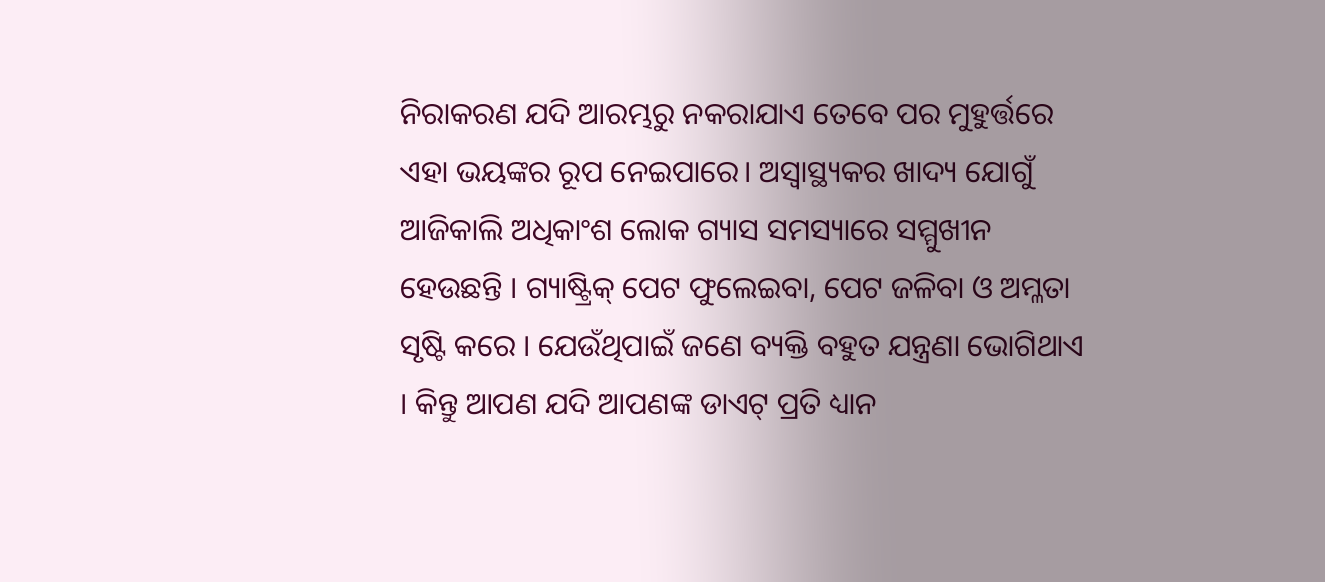ନିରାକରଣ ଯଦି ଆରମ୍ଭରୁ ନକରାଯାଏ ତେବେ ପର ମୁହୁର୍ତ୍ତରେ ଏହା ଭୟଙ୍କର ରୂପ ନେଇପାରେ। ଅସ୍ୱାସ୍ଥ୍ୟକର ଖାଦ୍ୟ ଯୋଗୁଁ ଆଜିକାଲି ଅଧିକାଂଶ ଲୋକ ଗ୍ୟାସ ସମସ୍ୟାରେ ସମ୍ମୁଖୀନ ହେଉଛନ୍ତି । ଗ୍ୟାଷ୍ଟ୍ରିକ୍ ପେଟ ଫୁଲେଇବା, ପେଟ ଜଳିବା ଓ ଅମ୍ଳତା ସୃଷ୍ଟି କରେ । ଯେଉଁଥିପାଇଁ ଜଣେ ବ୍ୟକ୍ତି ବହୁତ ଯନ୍ତ୍ରଣା ଭୋଗିଥାଏ । କିନ୍ତୁ ଆପଣ ଯଦି ଆପଣଙ୍କ ଡାଏଟ୍ ପ୍ରତି ଧ୍ୟାନ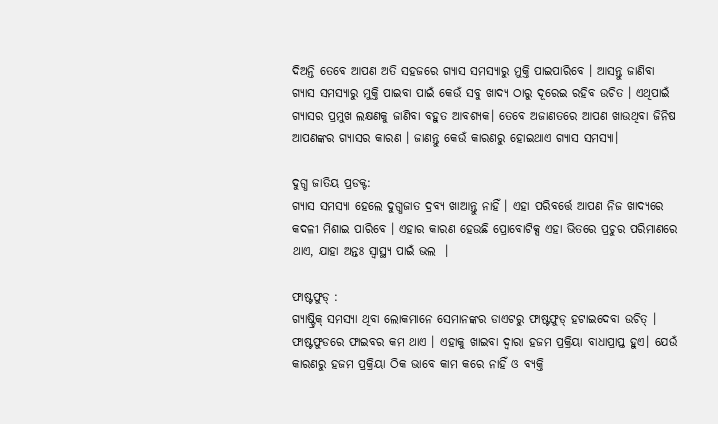ଦିଅନ୍ତି ତେବେ ଆପଣ ଅତି ସହଜରେ ଗ୍ୟାସ ସମସ୍ୟାରୁ ମୁକ୍ତି ପାଇପାରିବେ । ଆସନ୍ତୁ ଜାଣିବା ଗ୍ୟାସ ସମସ୍ୟାରୁ ମୁକ୍ତି ପାଇବା ପାଇଁ କେଉଁ ସବୁ ଖାଦ୍ୟ ଠାରୁ ଦୂରେଇ ରହିବ ଉଚିତ । ଏଥିପାଇଁ ଗ୍ୟାସର ପ୍ରମୁଖ ଲକ୍ଷଣକୁ ଜାଣିବା ବହୁତ ଆବଶ୍ୟକ। ତେବେ ଅଜାଣତରେ ଆପଣ ଖାଉଥିବା ଜିନିଷ ଆପଣଙ୍କର ଗ୍ୟାସର କାରଣ । ଜାଣନ୍ତୁ କେଉଁ କାରଣରୁ ହୋଇଥାଏ ଗ୍ୟାସ ସମସ୍ୟା।

ଦୁଗ୍ଧ ଜାତିୟ ପ୍ରଡକ୍ଟ:
ଗ୍ୟାସ ସମସ୍ୟା ହେଲେ ଦୁଗ୍ଧଜାତ ଦ୍ରବ୍ୟ ଖାଆନ୍ତୁ ନାହିଁ । ଏହା ପରିବର୍ତ୍ତେ ଆପଣ ନିଜ ଖାଦ୍ୟରେ କଦଳୀ ମିଶାଇ ପାରିବେ । ଏହାର କାରଣ ହେଉଛି ପ୍ରୋବୋଟିକ୍ସ ଏହା ଭିତରେ ପ୍ରଚୁର ପରିମାଣରେ ଥାଏ, ଯାହା ଅନ୍ତଃ ସ୍ୱାସ୍ଥ୍ୟ ପାଇଁ ଭଲ  ।

ଫାଷ୍ଟଫୁଡ୍ :
ଗ୍ୟାଷ୍ଟ୍ରିକ୍ ସମସ୍ୟା ଥିବା ଲୋକମାନେ ସେମାନଙ୍କର ଡାଏଟରୁ ଫାଷ୍ଟଫୁଡ୍ ହଟାଇଦେବା ଉଚିତ୍ । ଫାଷ୍ଟଫୁଡରେ ଫାଇବର କମ ଥାଏ । ଏହାକୁ ଖାଇବା ଦ୍ୱାରା ହଜମ ପ୍ରକ୍ରିୟା ବାଧାପ୍ରାପ୍ତ ହୁଏ। ଯେଉଁ କାରଣରୁ ହଜମ ପ୍ରକ୍ରିୟା ଠିକ ଭାବେ କାମ କରେ ନାହିଁ ଓ ବ୍ୟକ୍ତି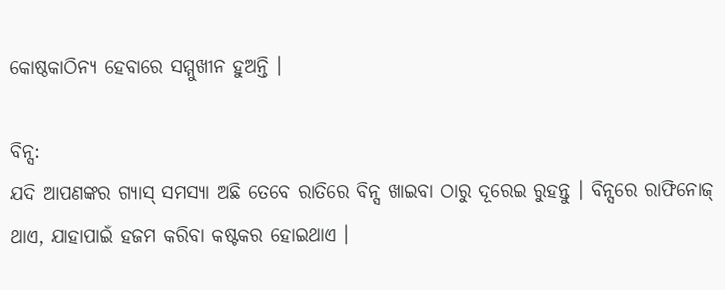କୋଷ୍ଠକାଠିନ୍ୟ ହେବାରେ ସମ୍ମୁଖୀନ ହୁଅନ୍ତି ।

ବିନ୍ସ:
ଯଦି ଆପଣଙ୍କର ଗ୍ୟାସ୍ ସମସ୍ୟା ଅଛି ତେବେ ରାତିରେ ବିନ୍ସ ଖାଇବା ଠାରୁ ଦୂରେଇ ରୁହନ୍ତୁ । ବିନ୍ସରେ ରାଫିନୋଜ୍ ଥାଏ, ଯାହାପାଇଁ ହଜମ କରିବା କଷ୍ଟକର ହୋଇଥାଏ ।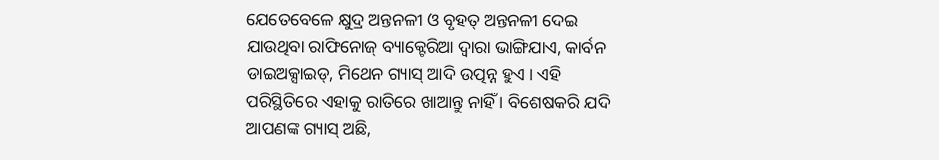ଯେତେବେଳେ କ୍ଷୁଦ୍ର ଅନ୍ତନଳୀ ଓ ବୃହତ୍ ଅନ୍ତନଳୀ ଦେଇ ଯାଉଥିବା ରାଫିନୋଜ୍ ବ୍ୟାକ୍ଟେରିଆ ଦ୍ୱାରା ଭାଙ୍ଗିଯାଏ, କାର୍ବନ ଡାଇଅକ୍ସାଇଡ୍, ମିଥେନ ଗ୍ୟାସ୍ ଆଦି ଉତ୍ପନ୍ନ ହୁଏ । ଏହି ପରିସ୍ଥିତିରେ ଏହାକୁ ରାତିରେ ଖାଆନ୍ତୁ ନାହିଁ । ବିଶେଷକରି ଯଦି ଆପଣଙ୍କ ଗ୍ୟାସ୍ ଅଛି,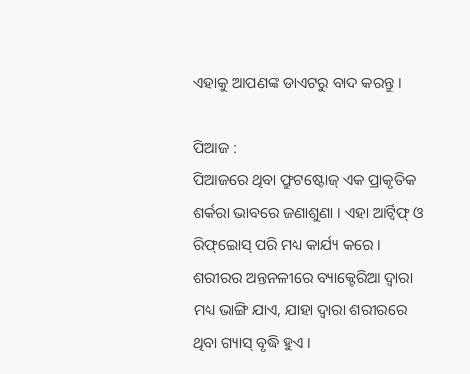ଏହାକୁ ଆପଣଙ୍କ ଡାଏଟରୁ ବାଦ କରନ୍ତୁ ।

ପିଆଜ :
ପିଆଜରେ ଥିବା ଫ୍ରୁଟଷ୍ଟୋଜ୍ ଏକ ପ୍ରାକୃତିକ ଶର୍କରା ଭାବରେ ଜଣାଶୁଣା । ଏହା ଆର୍ଟ୍ବିଫ୍ ଓ ରିଫ୍ଇୋସ୍ ପରି ମଧ୍ୟ କାର୍ଯ୍ୟ କରେ । ଶରୀରର ଅନ୍ତନଳୀରେ ବ୍ୟାକ୍ଟେରିଆ ଦ୍ୱାରା ମଧ୍ୟ ଭାଙ୍ଗି ଯାଏ, ଯାହା ଦ୍ୱାରା ଶରୀରରେ ଥିବା ଗ୍ୟାସ୍ ବୃଦ୍ଧି ହୁଏ ।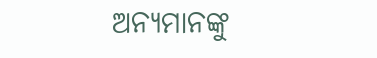ଅନ୍ୟମାନଙ୍କୁ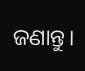ଜଣାନ୍ତୁ।